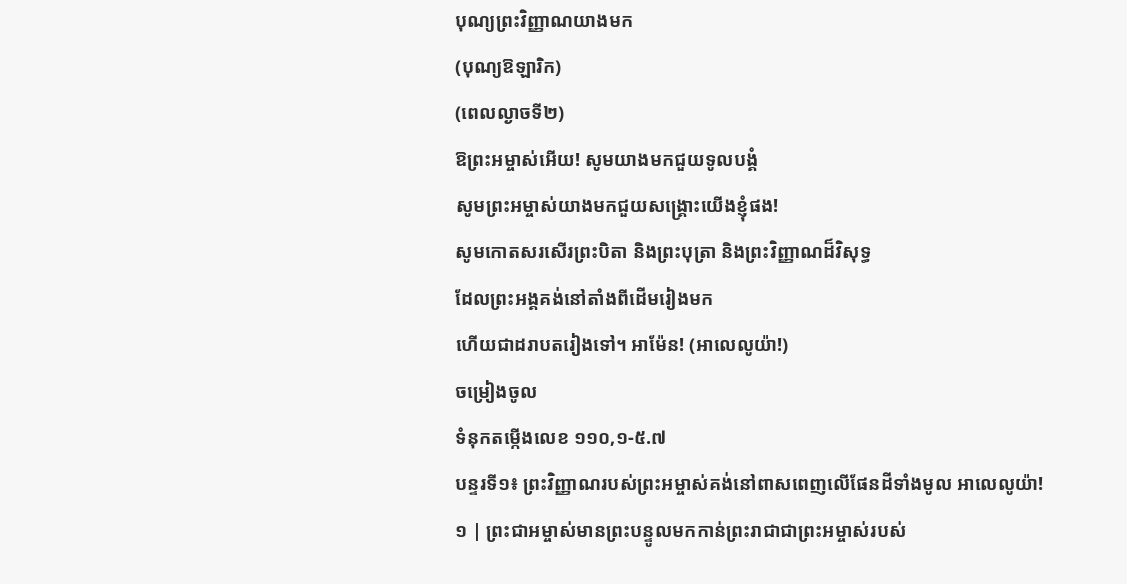បុណ្យព្រះវិញ្ញាណយាងមក
(បុណ្យឱឡារិក)
(ពេលល្ងាចទី២)
ឱព្រះអម្ចាស់អើយ! សូមយាងមកជួយទូលបង្គំ
សូមព្រះអម្ចាស់យាងមកជួយសង្គ្រោះយើងខ្ញុំផង!
សូមកោតសរសើរព្រះបិតា និងព្រះបុត្រា និងព្រះវិញ្ញាណដ៏វិសុទ្ធ
ដែលព្រះអង្គគង់នៅតាំងពីដើមរៀងមក
ហើយជាដរាបតរៀងទៅ។ អាម៉ែន! (អាលេលូយ៉ា!)
ចម្រៀងចូល
ទំនុកតម្កើងលេខ ១១០,១-៥.៧
បន្ទរទី១៖ ព្រះវិញ្ញាណរបស់ព្រះអម្ចាស់គង់នៅពាសពេញលើផែនដីទាំងមូល អាលេលូយ៉ា!
១ | ព្រះជាអម្ចាស់មានព្រះបន្ទូលមកកាន់ព្រះរាជាជាព្រះអម្ចាស់របស់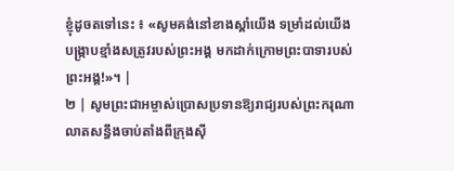ខ្ញុំដូចតទៅនេះ ៖ «សូមគង់នៅខាងស្តាំយើង ទម្រាំដល់យើងបង្ក្រាបខ្មាំងសត្រូវរបស់ព្រះអង្គ មកដាក់ក្រោមព្រះបាទារបស់ព្រះអង្គ!»។ |
២ | សូមព្រះជាអម្ចាស់ប្រោសប្រទានឱ្យរាជ្យរបស់ព្រះករុណា លាតសន្ធឹងចាប់តាំងពីក្រុងស៊ី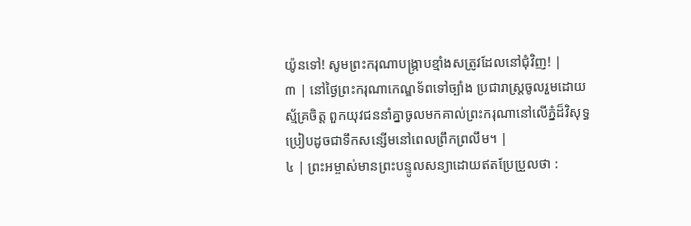យ៉ូនទៅ! សូមព្រះករុណាបង្ក្រាបខ្មាំងសត្រូវដែលនៅជុំវិញ! |
៣ | នៅថ្ងៃព្រះករុណាកេណ្ឌទ័ពទៅច្បាំង ប្រជារាស្ដ្រចូលរួមដោយស្ម័គ្រចិត្ត ពួកយុវជននាំគ្នាចូលមកគាល់ព្រះករុណានៅលើភ្នំដ៏វិសុទ្ធ ប្រៀបដូចជាទឹកសន្សើមនៅពេលព្រឹកព្រលឹម។ |
៤ | ព្រះអម្ចាស់មានព្រះបន្ទូលសន្យាដោយឥតប្រែប្រួលថា :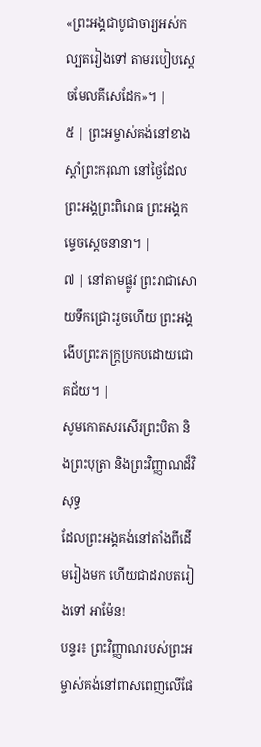«ព្រះអង្គជាបូជាចារ្យអស់កល្បតរៀងទៅ តាមរបៀបស្តេចមែលគីសេដែក»។ |
៥ | ព្រះអម្ចាស់គង់នៅខាងស្តាំព្រះករុណា នៅថ្ងៃដែលព្រះអង្គព្រះពិរោធ ព្រះអង្គកម្ទេចស្តេចនានា។ |
៧ | នៅតាមផ្លូវ ព្រះរាជាសោយទឹកជ្រោះរួចហើយ ព្រះអង្គងើបព្រះភក្ត្រប្រកបដោយជោគជ័យ។ |
សូមកោតសរសើរព្រះបិតា និងព្រះបុត្រា និងព្រះវិញ្ញាណដ៏វិសុទ្ធ
ដែលព្រះអង្គគង់នៅតាំងពីដើមរៀងមក ហើយជាដរាបតរៀងទៅ អាម៉ែន!
បន្ទរ៖ ព្រះវិញ្ញាណរបស់ព្រះអម្ចាស់គង់នៅពាសពេញលើផែ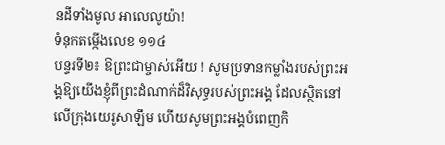នដីទាំងមូល អាលេលូយ៉ា!
ទំនុកតម្កើងលេខ ១១៤
បន្ទរទី២៖ ឱព្រះជាម្ចាស់អើយ ! សូមប្រទានកម្លាំងរបស់ព្រះអង្គឱ្យយើងខ្ញុំពីព្រះដំណាក់ដ៏វិសុទ្ធរបស់ព្រះអង្គ ដែលស្ថិតនៅលើក្រុងយេរូសាឡឹម ហើយសូមព្រះអង្គបំពេញកិ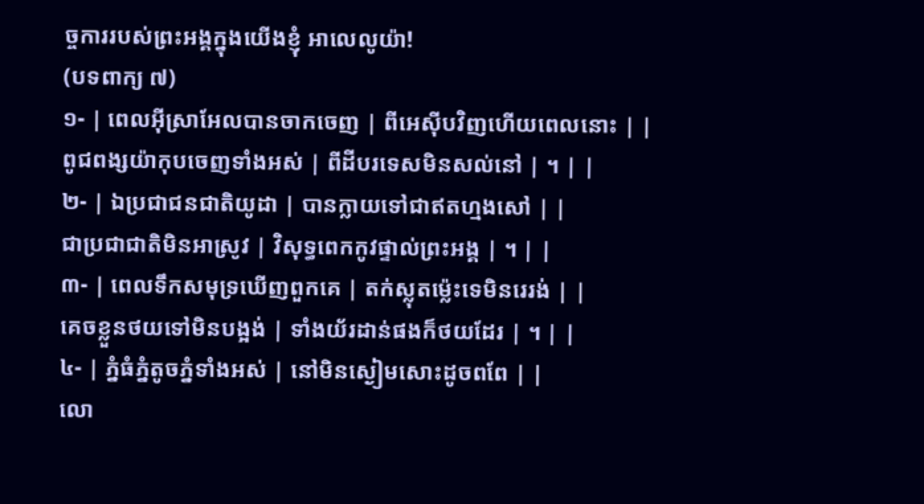ច្ចការរបស់ព្រះអង្គក្នុងយើងខ្ញុំ អាលេលូយ៉ា!
(បទពាក្យ ៧)
១- | ពេលអ៊ីស្រាអែលបានចាកចេញ | ពីអេស៊ីបវិញហើយពេលនោះ | |
ពូជពង្សយ៉ាកុបចេញទាំងអស់ | ពីដីបរទេសមិនសល់នៅ | ។ | |
២- | ឯប្រជាជនជាតិយូដា | បានក្លាយទៅជាឥតហ្មងសៅ | |
ជាប្រជាជាតិមិនអាស្រូវ | វិសុទ្ធពេកកូវផ្ទាល់ព្រះអង្គ | ។ | |
៣- | ពេលទឹកសមុទ្រឃើញពួកគេ | តក់ស្លុតម៉េ្លះទេមិនរេរង់ | |
គេចខ្លួនថយទៅមិនបង្អង់ | ទាំងយ័រដាន់ផងក៏ថយដែរ | ។ | |
៤- | ភ្នំធំភ្នំតូចភ្នំទាំងអស់ | នៅមិនស្ងៀមសោះដូចពពែ | |
លោ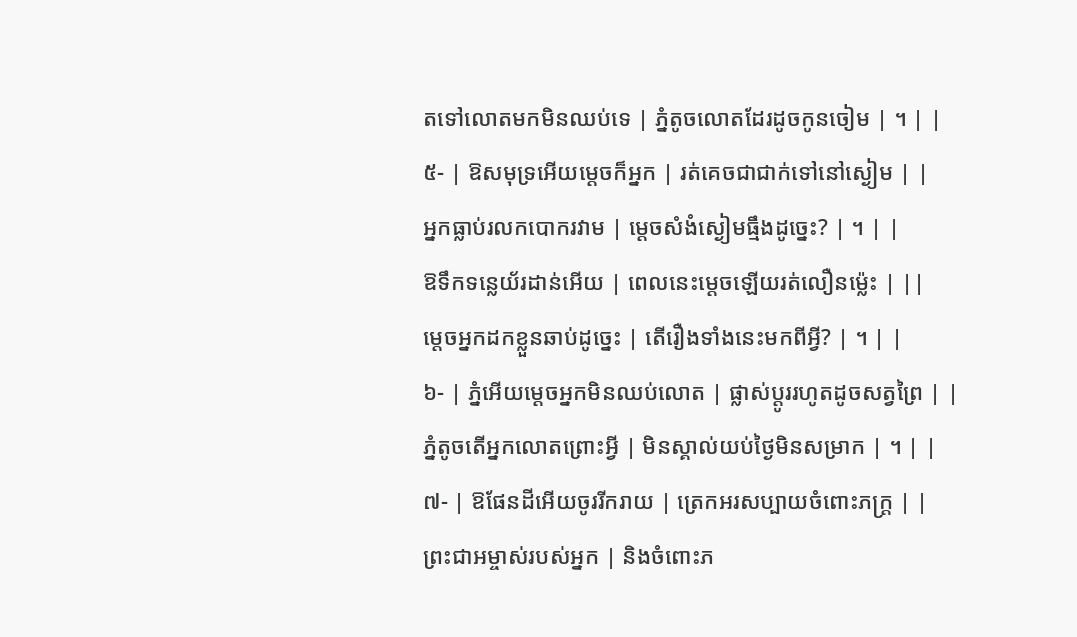តទៅលោតមកមិនឈប់ទេ | ភ្នំតូចលោតដែរដូចកូនចៀម | ។ | |
៥- | ឱសមុទ្រអើយម្តេចក៏អ្នក | រត់គេចជាជាក់ទៅនៅស្ងៀម | |
អ្នកធ្លាប់រលកបោករវាម | ម្តេចសំងំស្ងៀមធ្មឹងដូច្នេះ? | ។ | |
ឱទឹកទន្លេយ័រដាន់អើយ | ពេលនេះម្តេចឡើយរត់លឿនម៉េ្លះ | ||
ម្តេចអ្នកដកខ្លួនឆាប់ដូច្នេះ | តើរឿងទាំងនេះមកពីអ្វី? | ។ | |
៦- | ភ្នំអើយម្តេចអ្នកមិនឈប់លោត | ផ្លាស់ប្តូររហូតដូចសត្វព្រៃ | |
ភ្នំតូចតើអ្នកលោតព្រោះអ្វី | មិនស្គាល់យប់ថ្ងៃមិនសម្រាក | ។ | |
៧- | ឱផែនដីអើយចូររីករាយ | ត្រេកអរសប្បាយចំពោះភក្ត្រ | |
ព្រះជាអម្ចាស់របស់អ្នក | និងចំពោះភ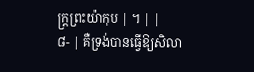ក្ត្រព្រះយ៉ាកុប | ។ | |
៨- | គឺទ្រង់បានធ្វើឱ្យសិលា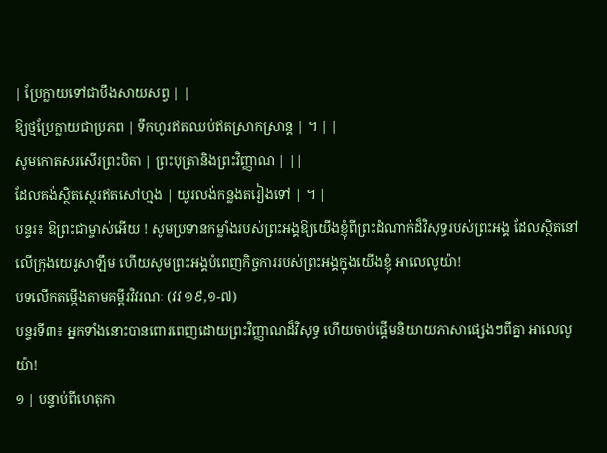| ប្រែក្លាយទៅជាបឹងសាយសព្វ | |
ឱ្យថ្មប្រែក្លាយជាប្រភព | ទឹកហូរឥតឈប់ឥតស្រាកស្រាន្ត | ។ | |
សូមកោតសរសើរព្រះបិតា | ព្រះបុត្រានិងព្រះវិញ្ញាណ | ||
ដែលគង់ស្ថិតស្ថេរឥតសៅហ្មង | យូរលង់កន្លងតរៀងទៅ | ។ |
បន្ទរ៖ ឱព្រះជាម្ចាស់អើយ ! សូមប្រទានកម្លាំងរបស់ព្រះអង្គឱ្យយើងខ្ញុំពីព្រះដំណាក់ដ៏វិសុទ្ធរបស់ព្រះអង្គ ដែលស្ថិតនៅលើក្រុងយេរូសាឡឹម ហើយសូមព្រះអង្គបំពេញកិច្ចការរបស់ព្រះអង្គក្នុងយើងខ្ញុំ អាលេលូយ៉ា!
បទលើកតម្កើងតាមគម្ពីរវិវរណៈ (វវ ១៩,១-៧)
បន្ទរទី៣៖ អ្នកទាំងនោះបានពោរពេញដោយព្រះវិញ្ញាណដ៏វិសុទ្ធ ហើយចាប់ផ្ដើមនិយាយភាសាផ្សេងៗពីគ្នា អាលេលូយ៉ា!
១ | បន្ទាប់ពីហេតុកា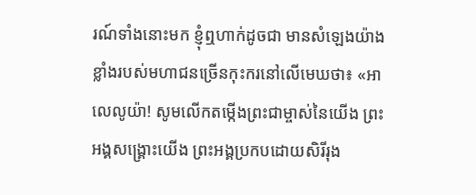រណ៍ទាំងនោះមក ខ្ញុំឮហាក់ដូចជា មានសំឡេងយ៉ាងខ្លាំងរបស់មហាជនច្រើនកុះករនៅលើមេឃថា៖ «អាលេលូយ៉ា! សូមលើកតម្កើងព្រះជាម្ចាស់នៃយើង ព្រះអង្គសង្គ្រោះយើង ព្រះអង្គប្រកបដោយសិរីរុង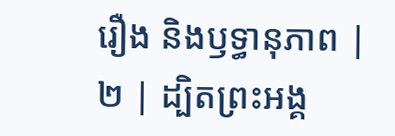រឿង និងឫទ្ធានុភាព |
២ | ដ្បិតព្រះអង្គ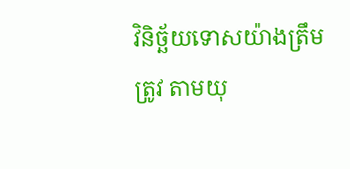វិនិច្ឆ័យទោសយ៉ាងត្រឹមត្រូវ តាមយុ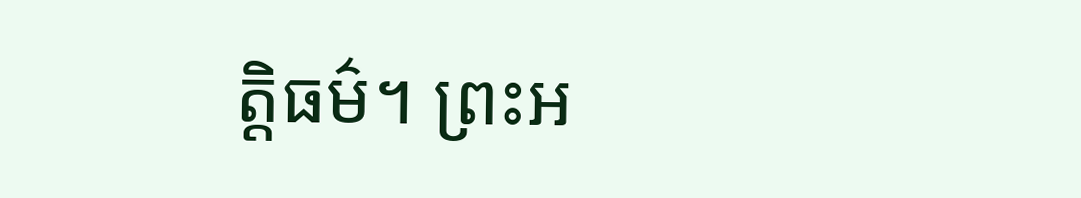ត្តិធម៌។ ព្រះអ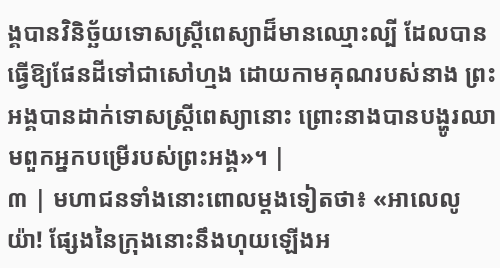ង្គបានវិនិច្ឆ័យទោសស្ត្រីពេស្យាដ៏មានឈ្មោះល្បី ដែលបានធ្វើឱ្យផែនដីទៅជាសៅហ្មង ដោយកាមគុណរបស់នាង ព្រះអង្គបានដាក់ទោសស្ត្រីពេស្យានោះ ព្រោះនាងបានបង្ហូរឈាមពួកអ្នកបម្រើរបស់ព្រះអង្គ»។ |
៣ | មហាជនទាំងនោះពោលម្ដងទៀតថា៖ «អាលេលូយ៉ា! ផ្សែងនៃក្រុងនោះនឹងហុយឡើងអ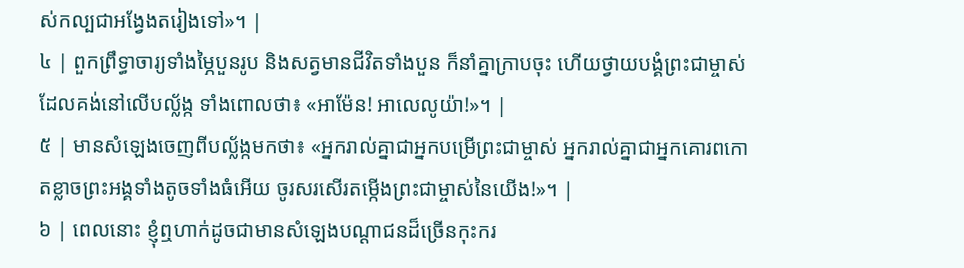ស់កល្បជាអង្វែងតរៀងទៅ»។ |
៤ | ពួកព្រឹទ្ធាចារ្យទាំងម្ភៃបួនរូប និងសត្វមានជីវិតទាំងបួន ក៏នាំគ្នាក្រាបចុះ ហើយថ្វាយបង្គំព្រះជាម្ចាស់ដែលគង់នៅលើបល្ល័ង្ក ទាំងពោលថា៖ «អាម៉ែន! អាលេលូយ៉ា!»។ |
៥ | មានសំឡេងចេញពីបល្ល័ង្កមកថា៖ «អ្នករាល់គ្នាជាអ្នកបម្រើព្រះជាម្ចាស់ អ្នករាល់គ្នាជាអ្នកគោរពកោតខ្លាចព្រះអង្គទាំងតូចទាំងធំអើយ ចូរសរសើរតម្កើងព្រះជាម្ចាស់នៃយើង!»។ |
៦ | ពេលនោះ ខ្ញុំឮហាក់ដូចជាមានសំឡេងបណ្ដាជនដ៏ច្រើនកុះករ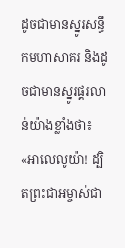ដូចជាមានស្នូរសន្ធឹកមហាសាគរ និងដូចជាមានស្នូរផ្គរលាន់យ៉ាងខ្លាំងថា៖ «អាលេលូយ៉ា! ដ្បិតព្រះជាអម្ចាស់ជា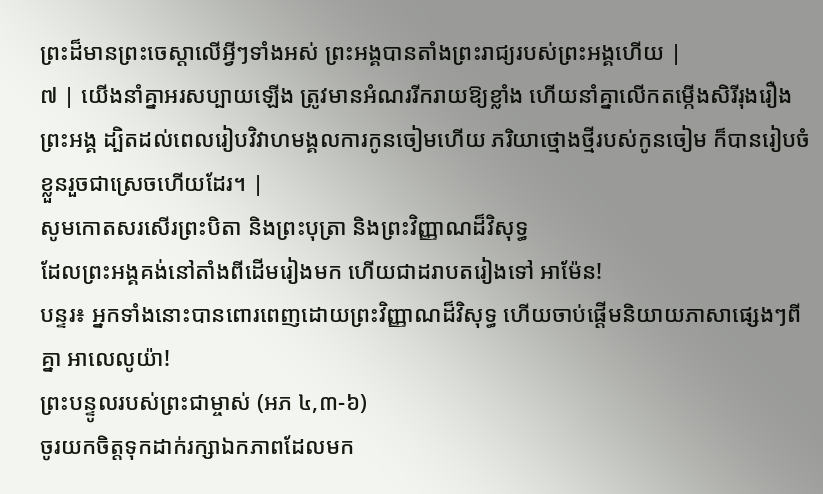ព្រះដ៏មានព្រះចេស្ដាលើអ្វីៗទាំងអស់ ព្រះអង្គបានតាំងព្រះរាជ្យរបស់ព្រះអង្គហើយ |
៧ | យើងនាំគ្នាអរសប្បាយឡើង ត្រូវមានអំណររីករាយឱ្យខ្លាំង ហើយនាំគ្នាលើកតម្កើងសិរីរុងរឿងព្រះអង្គ ដ្បិតដល់ពេលរៀបវិវាហមង្គលការកូនចៀមហើយ ភរិយាថ្មោងថ្មីរបស់កូនចៀម ក៏បានរៀបចំខ្លួនរួចជាស្រេចហើយដែរ។ |
សូមកោតសរសើរព្រះបិតា និងព្រះបុត្រា និងព្រះវិញ្ញាណដ៏វិសុទ្ធ
ដែលព្រះអង្គគង់នៅតាំងពីដើមរៀងមក ហើយជាដរាបតរៀងទៅ អាម៉ែន!
បន្ទរ៖ អ្នកទាំងនោះបានពោរពេញដោយព្រះវិញ្ញាណដ៏វិសុទ្ធ ហើយចាប់ផ្ដើមនិយាយភាសាផ្សេងៗពីគ្នា អាលេលូយ៉ា!
ព្រះបន្ទូលរបស់ព្រះជាម្ចាស់ (អភ ៤,៣-៦)
ចូរយកចិត្តទុកដាក់រក្សាឯកភាពដែលមក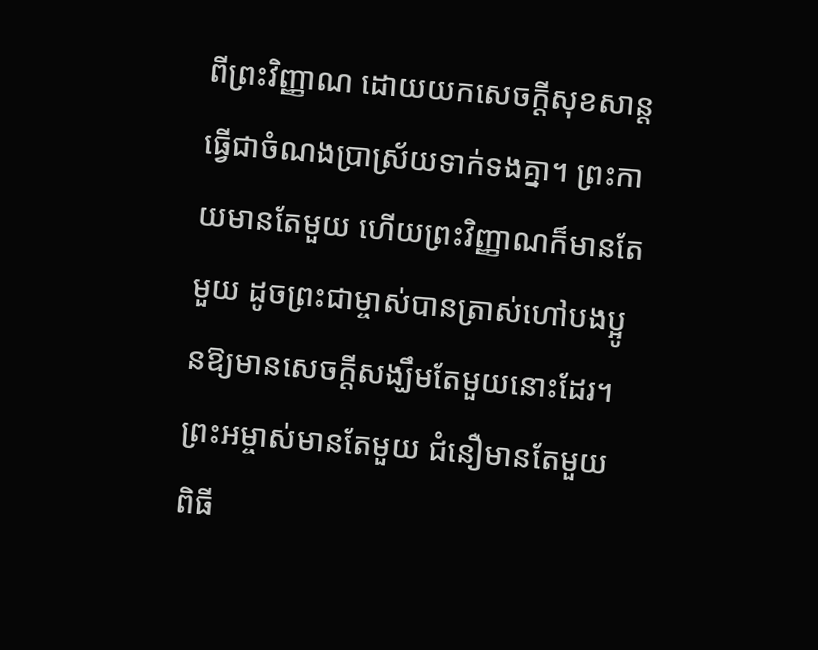ពីព្រះវិញ្ញាណ ដោយយកសេចក្ដីសុខសាន្តធ្វើជាចំណងប្រាស្រ័យទាក់ទងគ្នា។ ព្រះកាយមានតែមួយ ហើយព្រះវិញ្ញាណក៏មានតែមួយ ដូចព្រះជាម្ចាស់បានត្រាស់ហៅបងប្អូនឱ្យមានសេចក្ដីសង្ឃឹមតែមួយនោះដែរ។ ព្រះអម្ចាស់មានតែមួយ ជំនឿមានតែមួយ ពិធី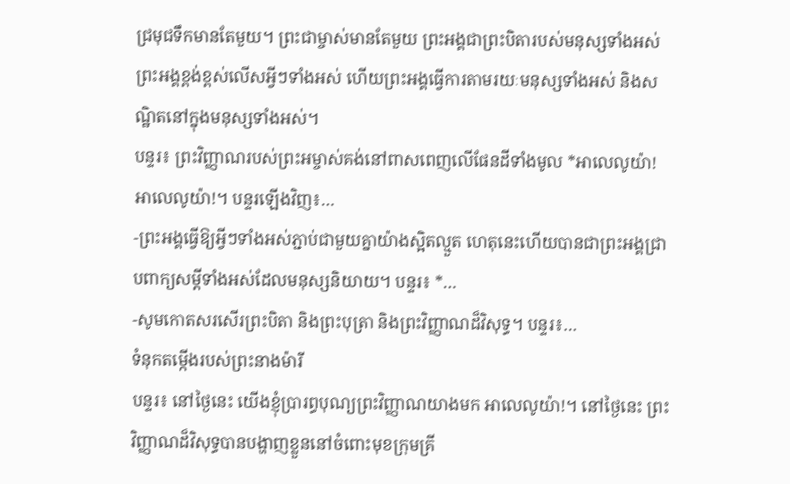ជ្រមុជទឹកមានតែមួយ។ ព្រះជាម្ចាស់មានតែមួយ ព្រះអង្គជាព្រះបិតារបស់មនុស្សទាំងអស់ ព្រះអង្គខ្ពង់ខ្ពស់លើសអ្វីៗទាំងអស់ ហើយព្រះអង្គធ្វើការតាមរយៈមនុស្សទាំងអស់ និងសណ្ឋិតនៅក្នុងមនុស្សទាំងអស់។
បន្ទរ៖ ព្រះវិញ្ញាណរបស់ព្រះអម្ចាស់គង់នៅពាសពេញលើផែនដីទាំងមូល *អាលេលូយ៉ា! អាលេលូយ៉ា!។ បន្ទរឡើងវិញ៖…
-ព្រះអង្គធ្វើឱ្យអ្វីៗទាំងអស់ភ្ជាប់ជាមួយគ្នាយ៉ាងស្អិតល្មួត ហេតុនេះហើយបានជាព្រះអង្គជ្រាបពាក្យសម្ដីទាំងអស់ដែលមនុស្សនិយាយ។ បន្ទរ៖ *…
-សូមកោតសរសើរព្រះបិតា និងព្រះបុត្រា និងព្រះវិញ្ញាណដ៏វិសុទ្ធ។ បន្ទរ៖…
ទំនុកតម្កើងរបស់ព្រះនាងម៉ារី
បន្ទរ៖ នៅថ្ងៃនេះ យើងខ្ញុំប្រារព្ធបុណ្យព្រះវិញ្ញាណយាងមក អាលេលូយ៉ា!។ នៅថ្ងៃនេះ ព្រះវិញ្ញាណដ៏វិសុទ្ធបានបង្ហាញខ្លួននៅចំពោះមុខក្រុមគ្រី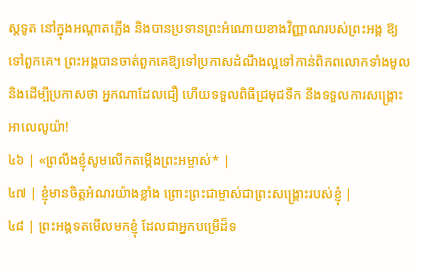ស្តទូត នៅក្នុងអណ្តាតភ្លើង និងបានប្រទានព្រះអំណោយខាងវិញ្ញាណរបស់ព្រះអង្គ ឱ្យទៅពួកគេ។ ព្រះអង្គបានចាត់ពួកគេឱ្យទៅប្រកាសដំណឹងល្អទៅកាន់ពិភពលោកទាំងមូល និងដើម្បីប្រកាសថា អ្នកណាដែលជឿ ហើយទទួលពិធីជ្រមុជទឹក នឹងទទួលការសង្រ្គោះ អាលេលូយ៉ា!
៤៦ | «ព្រលឹងខ្ញុំសូមលើកតម្កើងព្រះអម្ចាស់* |
៤៧ | ខ្ញុំមានចិត្តអំណរយ៉ាងខ្លាំង ព្រោះព្រះជាម្ចាស់ជាព្រះសង្គ្រោះរបស់ខ្ញុំ |
៤៨ | ព្រះអង្គទតមើលមកខ្ញុំ ដែលជាអ្នកបម្រើដ៏ទ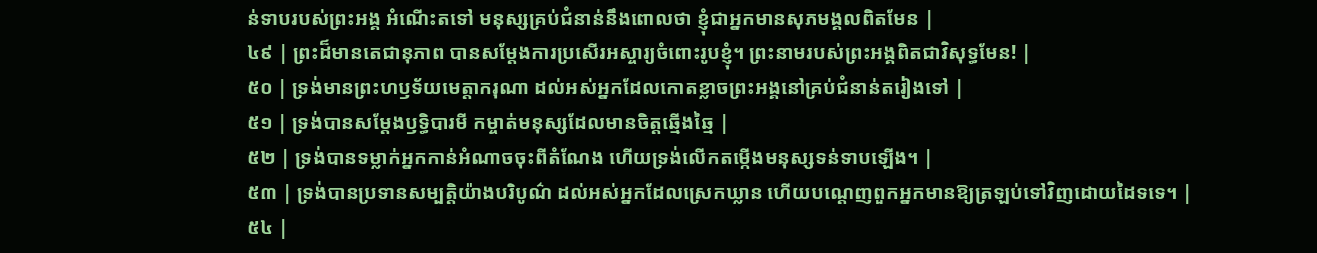ន់ទាបរបស់ព្រះអង្គ អំណើះតទៅ មនុស្សគ្រប់ជំនាន់នឹងពោលថា ខ្ញុំជាអ្នកមានសុភមង្គលពិតមែន |
៤៩ | ព្រះដ៏មានតេជានុភាព បានសម្ដែងការប្រសើរអស្ចារ្យចំពោះរូបខ្ញុំ។ ព្រះនាមរបស់ព្រះអង្គពិតជាវិសុទ្ធមែន! |
៥០ | ទ្រង់មានព្រះហឫទ័យមេត្តាករុណា ដល់អស់អ្នកដែលកោតខ្លាចព្រះអង្គនៅគ្រប់ជំនាន់តរៀងទៅ |
៥១ | ទ្រង់បានសម្ដែងឫទ្ធិបារមី កម្ចាត់មនុស្សដែលមានចិត្តឆ្មើងឆ្មៃ |
៥២ | ទ្រង់បានទម្លាក់អ្នកកាន់អំណាចចុះពីតំណែង ហើយទ្រង់លើកតម្កើងមនុស្សទន់ទាបឡើង។ |
៥៣ | ទ្រង់បានប្រទានសម្បត្តិយ៉ាងបរិបូណ៌ ដល់អស់អ្នកដែលស្រេកឃ្លាន ហើយបណ្តេញពួកអ្នកមានឱ្យត្រឡប់ទៅវិញដោយដៃទទេ។ |
៥៤ |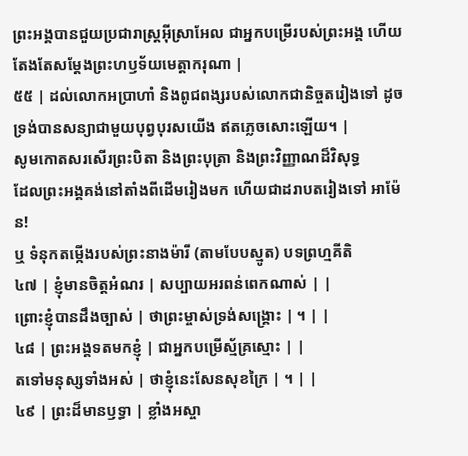ព្រះអង្គបានជួយប្រជារាស្ត្រអ៊ីស្រាអែល ជាអ្នកបម្រើរបស់ព្រះអង្គ ហើយតែងតែសម្ដែងព្រះហឫទ័យមេត្តាករុណា |
៥៥ | ដល់លោកអប្រាហាំ និងពូជពង្សរបស់លោកជានិច្ចតរៀងទៅ ដូចទ្រង់បានសន្យាជាមួយបុព្វបុរសយើង ឥតភ្លេចសោះឡើយ។ |
សូមកោតសរសើរព្រះបិតា និងព្រះបុត្រា និងព្រះវិញ្ញាណដ៏វិសុទ្ធ
ដែលព្រះអង្គគង់នៅតាំងពីដើមរៀងមក ហើយជាដរាបតរៀងទៅ អាម៉ែន!
ឬ ទំនុកតម្កើងរបស់ព្រះនាងម៉ារី (តាមបែបស្មូត) បទព្រហ្មគីតិ
៤៧ | ខ្ញុំមានចិត្តអំណរ | សប្បាយអរពន់ពេកណាស់ | |
ព្រោះខ្ញុំបានដឹងច្បាស់ | ថាព្រះម្ចាស់ទ្រង់សង្គ្រោះ | ។ | |
៤៨ | ព្រះអង្គទតមកខ្ញុំ | ជាអ្នកបម្រើស្ម័គ្រស្មោះ | |
តទៅមនុស្សទាំងអស់ | ថាខ្ញុំនេះសែនសុខក្រៃ | ។ | |
៤៩ | ព្រះដ៏មានឫទ្ធា | ខ្លាំងអស្ចា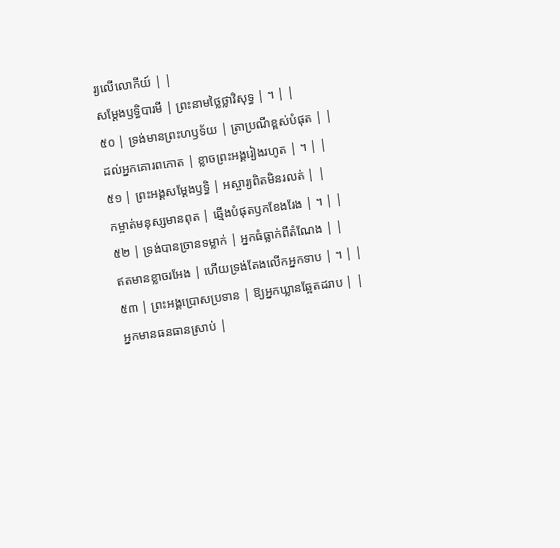រ្យលើលោកីយ៍ | |
សម្ដែងឫទ្ធិបារមី | ព្រះនាមថ្លៃថ្លាវិសុទ្ធ | ។ | |
៥០ | ទ្រង់មានព្រះហឫទ័យ | ត្រាប្រណីខ្ពស់បំផុត | |
ដល់អ្នកគោរពកោត | ខ្លាចព្រះអង្គរៀងរហូត | ។ | |
៥១ | ព្រះអង្គសម្ដែងឫទ្ធិ | អស្ចារ្យពិតមិនរលត់ | |
កម្ចាត់មនុស្សមានពុត | ឆ្មើងបំផុតឫកខែងរែង | ។ | |
៥២ | ទ្រង់បានច្រានទម្លាក់ | អ្នកធំធ្លាក់ពីតំណែង | |
ឥតមានខ្លាចរអែង | ហើយទ្រង់តែងលើកអ្នកទាប | ។ | |
៥៣ | ព្រះអង្គប្រោសប្រទាន | ឱ្យអ្នកឃ្លានឆ្អែតដរាប | |
អ្នកមានធនធានស្រាប់ |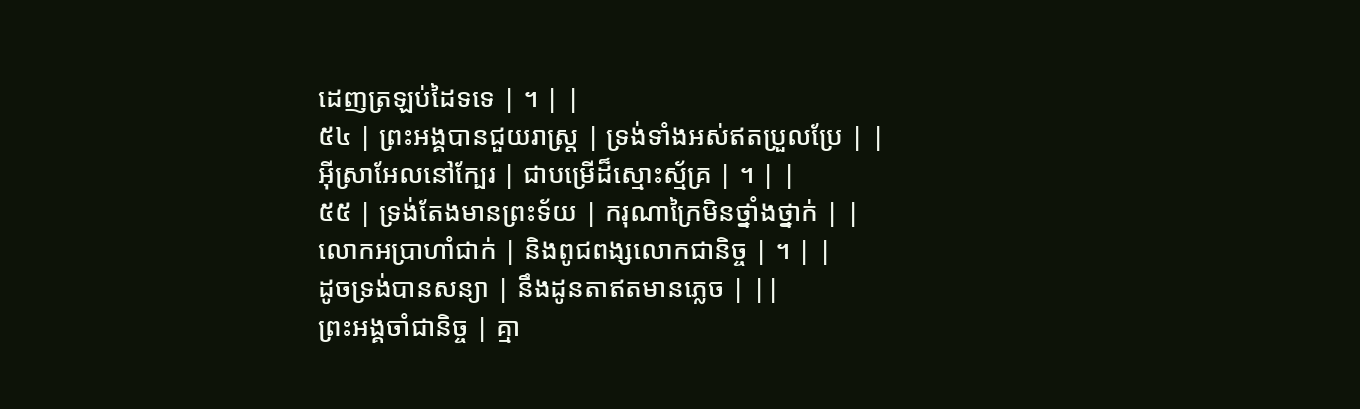ដេញត្រឡប់ដៃទទេ | ។ | |
៥៤ | ព្រះអង្គបានជួយរាស្ត្រ | ទ្រង់ទាំងអស់ឥតប្រួលប្រែ | |
អ៊ីស្រាអែលនៅក្បែរ | ជាបម្រើដ៏ស្មោះស្ម័គ្រ | ។ | |
៥៥ | ទ្រង់តែងមានព្រះទ័យ | ករុណាក្រៃមិនថ្នាំងថ្នាក់ | |
លោកអប្រាហាំជាក់ | និងពូជពង្សលោកជានិច្ច | ។ | |
ដូចទ្រង់បានសន្យា | នឹងដូនតាឥតមានភ្លេច | ||
ព្រះអង្គចាំជានិច្ច | គ្មា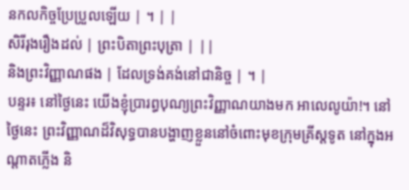នកលកិច្ចប្រែប្រួលឡើយ | ។ | |
សិរីរុងរឿងដល់ | ព្រះបិតាព្រះបុត្រា | ||
និងព្រះវិញ្ញាណផង | ដែលទ្រង់គង់នៅជានិច្ច | ។ |
បន្ទរ៖ នៅថ្ងៃនេះ យើងខ្ញុំប្រារព្ធបុណ្យព្រះវិញ្ញាណយាងមក អាលេលូយ៉ា!។ នៅថ្ងៃនេះ ព្រះវិញ្ញាណដ៏វិសុទ្ធបានបង្ហាញខ្លួននៅចំពោះមុខក្រុមគ្រីស្តទូត នៅក្នុងអណ្តាតភ្លើង និ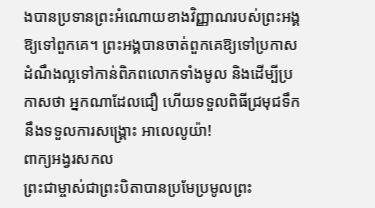ងបានប្រទានព្រះអំណោយខាងវិញ្ញាណរបស់ព្រះអង្គ ឱ្យទៅពួកគេ។ ព្រះអង្គបានចាត់ពួកគេឱ្យទៅប្រកាសដំណឹងល្អទៅកាន់ពិភពលោកទាំងមូល និងដើម្បីប្រកាសថា អ្នកណាដែលជឿ ហើយទទួលពិធីជ្រមុជទឹក នឹងទទួលការសង្រ្គោះ អាលេលូយ៉ា!
ពាក្យអង្វរសកល
ព្រះជាម្ចាស់ជាព្រះបិតាបានប្រមែប្រមូលព្រះ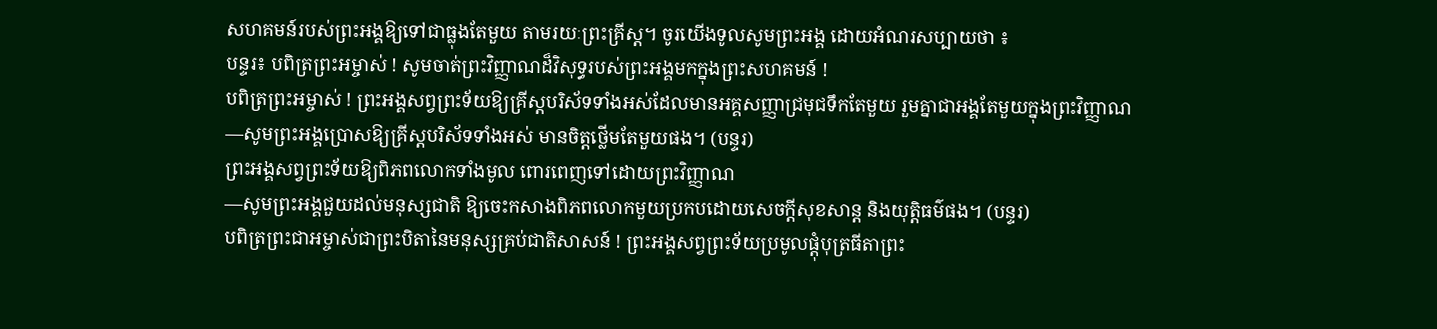សហគមន៍របស់ព្រះអង្គឱ្យទៅជាធ្លុងតែមួយ តាមរយៈព្រះគ្រីស្ត។ ចូរយើងទូលសូមព្រះអង្គ ដោយអំណរសប្បាយថា ៖
បន្ទរ៖ បពិត្រព្រះអម្ចាស់ ! សូមចាត់ព្រះវិញ្ញាណដ៏វិសុទ្ធរបស់ព្រះអង្គមកក្នុងព្រះសហគមន៍ !
បពិត្រព្រះអម្ចាស់ ! ព្រះអង្គសព្វព្រះទ័យឱ្យគ្រីស្តបរិស័ទទាំងអស់ដែលមានអគ្គសញ្ញាជ្រមុជទឹកតែមួយ រួមគ្នាជាអង្គតែមួយក្នុងព្រះវិញ្ញាណ
—សូមព្រះអង្គប្រោសឱ្យគ្រីស្តបរិស័ទទាំងអស់ មានចិត្តថ្លើមតែមួយផង។ (បន្ទរ)
ព្រះអង្គសព្វព្រះទ័យឱ្យពិភពលោកទាំងមូល ពោរពេញទៅដោយព្រះវិញ្ញាណ
—សូមព្រះអង្គជួយដល់មនុស្សជាតិ ឱ្យចេះកសាងពិភពលោកមួយប្រកបដោយសេចក្តីសុខសាន្ត និងយុត្តិធម៌ផង។ (បន្ទរ)
បពិត្រព្រះជាអម្ចាស់ជាព្រះបិតានៃមនុស្សគ្រប់ជាតិសាសន៍ ! ព្រះអង្គសព្វព្រះទ័យប្រមូលផ្តុំបុត្រធីតាព្រះ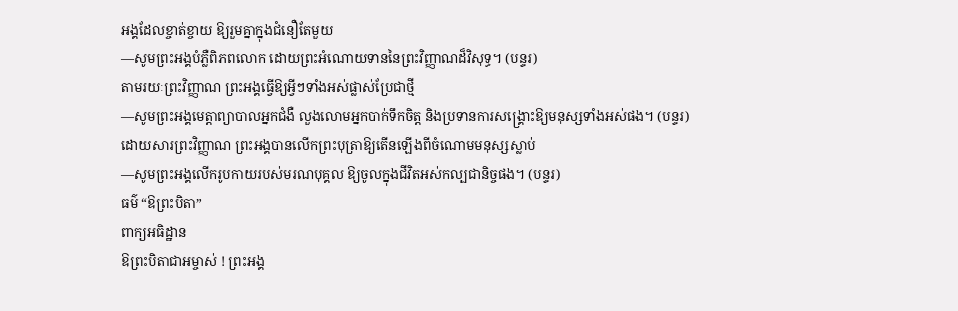អង្គដែលខ្ចាត់ខ្ចាយ ឱ្យរួមគ្នាក្នុងជំនឿតែមួយ
—សូមព្រះអង្គបំភ្លឺពិភពលោក ដោយព្រះអំណោយទាននៃព្រះវិញ្ញាណដ៏វិសុទ្ធ។ (បន្ទរ)
តាមរយៈព្រះវិញ្ញាណ ព្រះអង្គធ្វើឱ្យអ្វីៗទាំងអស់ផ្លាស់ប្រែជាថ្មី
—សូមព្រះអង្គមេត្តាព្យាបាលអ្នកជំងឺ លួងលោមអ្នកបាក់ទឹកចិត្ត និងប្រទានការសង្រ្គោះឱ្យមនុស្សទាំងអស់ផង។ (បន្ទរ)
ដោយសារព្រះវិញ្ញាណ ព្រះអង្គបានលើកព្រះបុត្រាឱ្យតើនឡើងពីចំណោមមនុស្សស្លាប់
—សូមព្រះអង្គលើករូបកាយរបស់មរណបុគ្គល ឱ្យចូលក្នុងជីវិតអស់កល្បជានិច្ចផង។ (បន្ទរ)
ធម៌ “ឱព្រះបិតា”
ពាក្យអធិដ្ឋាន
ឱព្រះបិតាជាអម្ចាស់ ! ព្រះអង្គ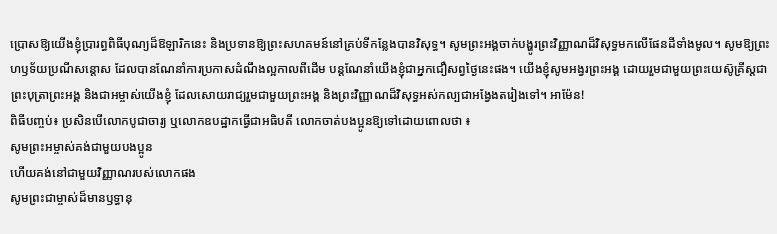ប្រោសឱ្យយើងខ្ញុំប្រារព្ធពិធីបុណ្យដ៏ឱឡារិកនេះ និងប្រទានឱ្យព្រះសហគមន៍នៅគ្រប់ទីកន្លែងបានវិសុទ្ធ។ សូមព្រះអង្គចាក់បង្ហូរព្រះវិញ្ញាណដ៏វិសុទ្ធមកលើផែនដីទាំងមូល។ សូមឱ្យព្រះហឫទ័យប្រណីសន្តោស ដែលបានណែនាំការប្រកាសដំណឹងល្អកាលពីដើម បន្តណែនាំយើងខ្ញុំជាអ្នកជឿសព្វថ្ងៃនេះផង។ យើងខ្ញុំសូមអង្វរព្រះអង្គ ដោយរួមជាមួយព្រះយេស៊ូគ្រីស្តជាព្រះបុត្រាព្រះអង្គ និងជាអម្ចាស់យើងខ្ញុំ ដែលសោយរាជ្យរួមជាមួយព្រះអង្គ និងព្រះវិញ្ញាណដ៏វិសុទ្ធអស់កល្បជាអង្វែងតរៀងទៅ។ អាម៉ែន!
ពិធីបញ្ចប់៖ ប្រសិនបើលោកបូជាចារ្យ ឬលោកឧបដ្ឋាកធ្វើជាអធិបតី លោកចាត់បងប្អូនឱ្យទៅដោយពោលថា ៖
សូមព្រះអម្ចាស់គង់ជាមួយបងប្អូន
ហើយគង់នៅជាមួយវិញ្ញាណរបស់លោកផង
សូមព្រះជាម្ចាស់ដ៏មានឫទ្ធានុ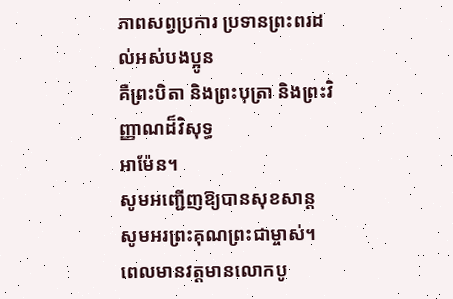ភាពសព្វប្រការ ប្រទានព្រះពរដល់អស់បងប្អូន
គឺព្រះបិតា និងព្រះបុត្រា និងព្រះវិញ្ញាណដ៏វិសុទ្ធ
អាម៉ែន។
សូមអញ្ជើញឱ្យបានសុខសាន្ត
សូមអរព្រះគុណព្រះជាម្ចាស់។
ពេលមានវត្តមានលោកបូ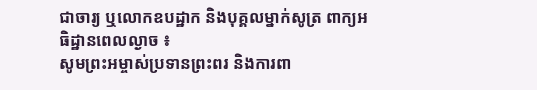ជាចារ្យ ឬលោកឧបដ្ឋាក និងបុគ្គលម្នាក់សូត្រ ពាក្យអធិដ្ឋានពេលល្ងាច ៖
សូមព្រះអម្ចាស់ប្រទានព្រះពរ និងការពា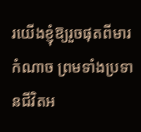រយើងខ្ញុំឱ្យរួចផុតពីមារកំណាច ព្រមទាំងប្រទានជីវិតអ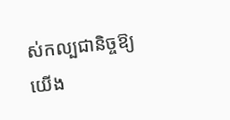ស់កល្បជានិច្ចឱ្យយើង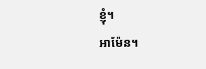ខ្ញុំ។
អាម៉ែន។